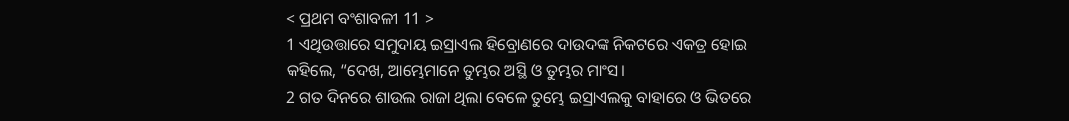< ପ୍ରଥମ ବଂଶାବଳୀ 11 >
1 ଏଥିଉତ୍ତାରେ ସମୁଦାୟ ଇସ୍ରାଏଲ ହିବ୍ରୋଣରେ ଦାଉଦଙ୍କ ନିକଟରେ ଏକତ୍ର ହୋଇ କହିଲେ, “ଦେଖ, ଆମ୍ଭେମାନେ ତୁମ୍ଭର ଅସ୍ଥି ଓ ତୁମ୍ଭର ମାଂସ।
2 ଗତ ଦିନରେ ଶାଉଲ ରାଜା ଥିଲା ବେଳେ ତୁମ୍ଭେ ଇସ୍ରାଏଲକୁ ବାହାରେ ଓ ଭିତରେ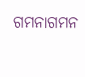ଗମନାଗମନ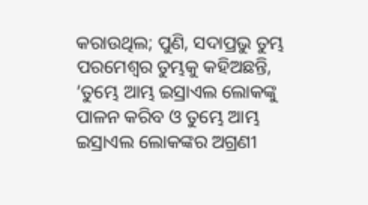କରାଉଥିଲ; ପୁଣି, ସଦାପ୍ରଭୁ ତୁମ୍ଭ ପରମେଶ୍ୱର ତୁମ୍ଭକୁ କହିଅଛନ୍ତି, ‘ତୁମ୍ଭେ ଆମ୍ଭ ଇସ୍ରାଏଲ ଲୋକଙ୍କୁ ପାଳନ କରିବ ଓ ତୁମ୍ଭେ ଆମ୍ଭ ଇସ୍ରାଏଲ ଲୋକଙ୍କର ଅଗ୍ରଣୀ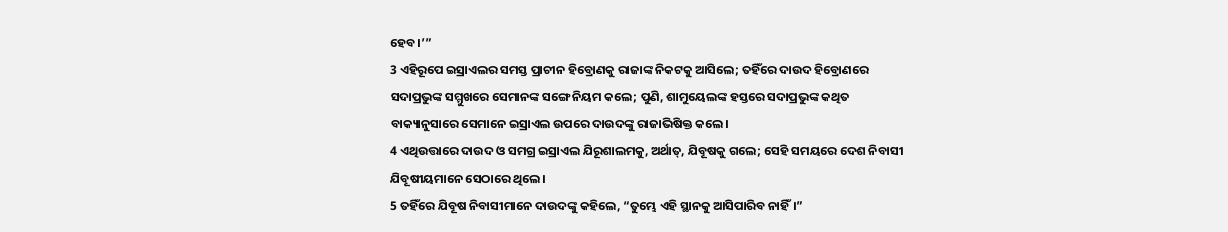ହେବ।’”
3 ଏହିରୂପେ ଇସ୍ରାଏଲର ସମସ୍ତ ପ୍ରାଚୀନ ହିବ୍ରୋଣକୁ ରାଜାଙ୍କ ନିକଟକୁ ଆସିଲେ; ତହିଁରେ ଦାଉଦ ହିବ୍ରୋଣରେ ସଦାପ୍ରଭୁଙ୍କ ସମ୍ମୁଖରେ ସେମାନଙ୍କ ସଙ୍ଗେ ନିୟମ କଲେ; ପୁଣି, ଶାମୁୟେଲଙ୍କ ହସ୍ତରେ ସଦାପ୍ରଭୁଙ୍କ କଥିତ ବାକ୍ୟାନୁସାରେ ସେମାନେ ଇସ୍ରାଏଲ ଉପରେ ଦାଉଦଙ୍କୁ ରାଜାଭିଷିକ୍ତ କଲେ।
4 ଏଥିଉତ୍ତାରେ ଦାଉଦ ଓ ସମଗ୍ର ଇସ୍ରାଏଲ ଯିରୂଶାଲମକୁ, ଅର୍ଥାତ୍, ଯିବୂଷକୁ ଗଲେ; ସେହି ସମୟରେ ଦେଶ ନିବାସୀ ଯିବୂଷୀୟମାନେ ସେଠାରେ ଥିଲେ।
5 ତହିଁରେ ଯିବୂଷ ନିବାସୀମାନେ ଦାଉଦଙ୍କୁ କହିଲେ, “ତୁମ୍ଭେ ଏହି ସ୍ଥାନକୁ ଆସିପାରିବ ନାହିଁ।”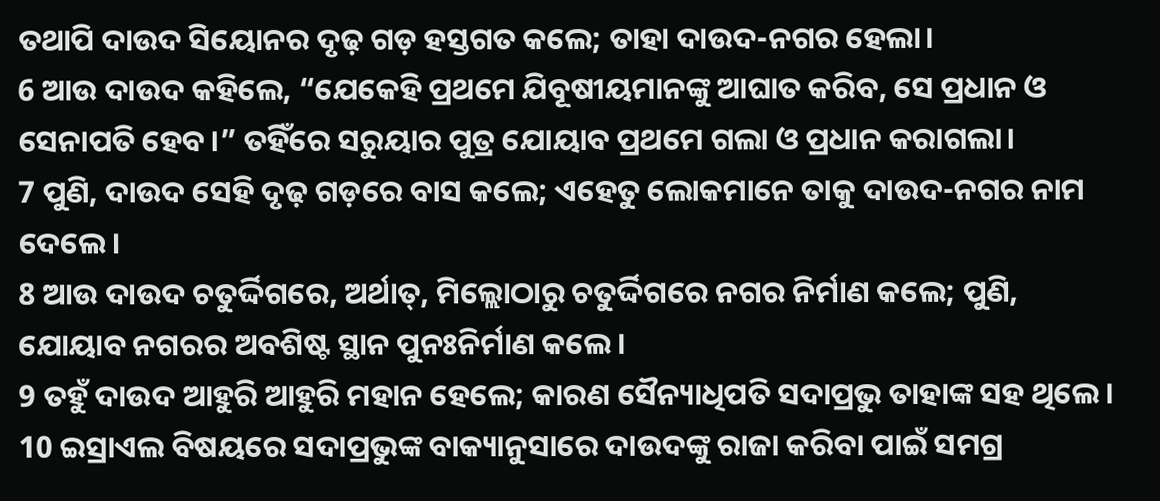ତଥାପି ଦାଉଦ ସିୟୋନର ଦୃଢ଼ ଗଡ଼ ହସ୍ତଗତ କଲେ; ତାହା ଦାଉଦ-ନଗର ହେଲା।
6 ଆଉ ଦାଉଦ କହିଲେ, “ଯେକେହି ପ୍ରଥମେ ଯିବୂଷୀୟମାନଙ୍କୁ ଆଘାତ କରିବ, ସେ ପ୍ରଧାନ ଓ ସେନାପତି ହେବ।” ତହିଁରେ ସରୁୟାର ପୁତ୍ର ଯୋୟାବ ପ୍ରଥମେ ଗଲା ଓ ପ୍ରଧାନ କରାଗଲା।
7 ପୁଣି, ଦାଉଦ ସେହି ଦୃଢ଼ ଗଡ଼ରେ ବାସ କଲେ; ଏହେତୁ ଲୋକମାନେ ତାକୁ ଦାଉଦ-ନଗର ନାମ ଦେଲେ।
8 ଆଉ ଦାଉଦ ଚତୁର୍ଦ୍ଦିଗରେ, ଅର୍ଥାତ୍, ମିଲ୍ଲୋଠାରୁ ଚତୁର୍ଦ୍ଦିଗରେ ନଗର ନିର୍ମାଣ କଲେ; ପୁଣି, ଯୋୟାବ ନଗରର ଅବଶିଷ୍ଟ ସ୍ଥାନ ପୁନଃନିର୍ମାଣ କଲେ।
9 ତହୁଁ ଦାଉଦ ଆହୁରି ଆହୁରି ମହାନ ହେଲେ; କାରଣ ସୈନ୍ୟାଧିପତି ସଦାପ୍ରଭୁ ତାହାଙ୍କ ସହ ଥିଲେ।
10 ଇସ୍ରାଏଲ ବିଷୟରେ ସଦାପ୍ରଭୁଙ୍କ ବାକ୍ୟାନୁସାରେ ଦାଉଦଙ୍କୁ ରାଜା କରିବା ପାଇଁ ସମଗ୍ର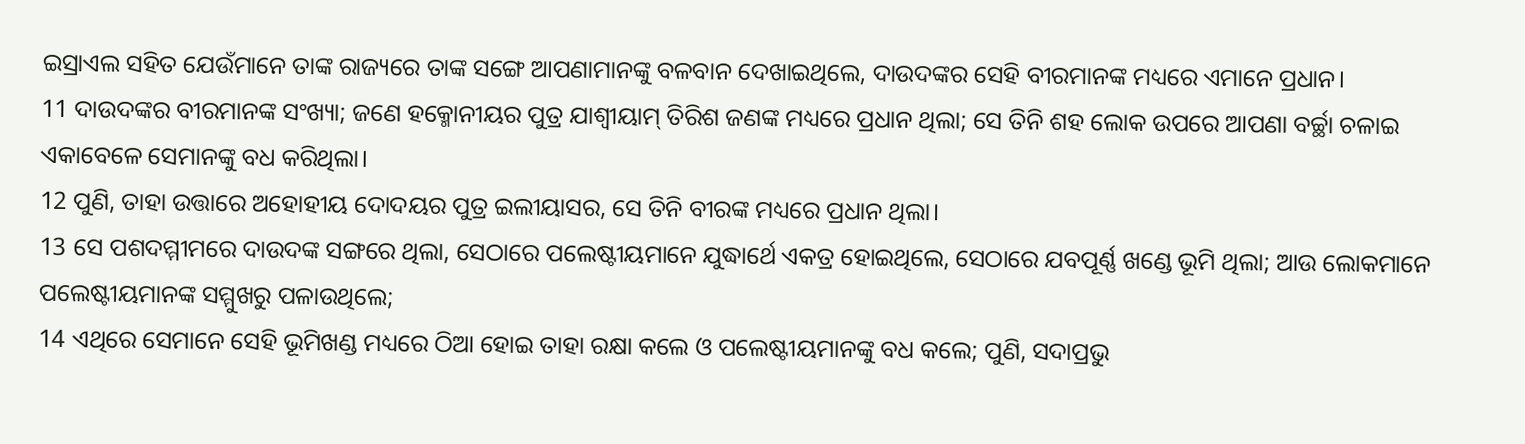ଇସ୍ରାଏଲ ସହିତ ଯେଉଁମାନେ ତାଙ୍କ ରାଜ୍ୟରେ ତାଙ୍କ ସଙ୍ଗେ ଆପଣାମାନଙ୍କୁ ବଳବାନ ଦେଖାଇଥିଲେ, ଦାଉଦଙ୍କର ସେହି ବୀରମାନଙ୍କ ମଧ୍ୟରେ ଏମାନେ ପ୍ରଧାନ।
11 ଦାଉଦଙ୍କର ବୀରମାନଙ୍କ ସଂଖ୍ୟା; ଜଣେ ହକ୍ମୋନୀୟର ପୁତ୍ର ଯାଶ୍ବୀୟାମ୍ ତିରିଶ ଜଣଙ୍କ ମଧ୍ୟରେ ପ୍ରଧାନ ଥିଲା; ସେ ତିନି ଶହ ଲୋକ ଉପରେ ଆପଣା ବର୍ଚ୍ଛା ଚଳାଇ ଏକାବେଳେ ସେମାନଙ୍କୁ ବଧ କରିଥିଲା।
12 ପୁଣି, ତାହା ଉତ୍ତାରେ ଅହୋହୀୟ ଦୋଦୟର ପୁତ୍ର ଇଲୀୟାସର, ସେ ତିନି ବୀରଙ୍କ ମଧ୍ୟରେ ପ୍ରଧାନ ଥିଲା।
13 ସେ ପଶଦମ୍ମୀମରେ ଦାଉଦଙ୍କ ସଙ୍ଗରେ ଥିଲା, ସେଠାରେ ପଲେଷ୍ଟୀୟମାନେ ଯୁଦ୍ଧାର୍ଥେ ଏକତ୍ର ହୋଇଥିଲେ, ସେଠାରେ ଯବପୂର୍ଣ୍ଣ ଖଣ୍ଡେ ଭୂମି ଥିଲା; ଆଉ ଲୋକମାନେ ପଲେଷ୍ଟୀୟମାନଙ୍କ ସମ୍ମୁଖରୁ ପଳାଉଥିଲେ;
14 ଏଥିରେ ସେମାନେ ସେହି ଭୂମିଖଣ୍ଡ ମଧ୍ୟରେ ଠିଆ ହୋଇ ତାହା ରକ୍ଷା କଲେ ଓ ପଲେଷ୍ଟୀୟମାନଙ୍କୁ ବଧ କଲେ; ପୁଣି, ସଦାପ୍ରଭୁ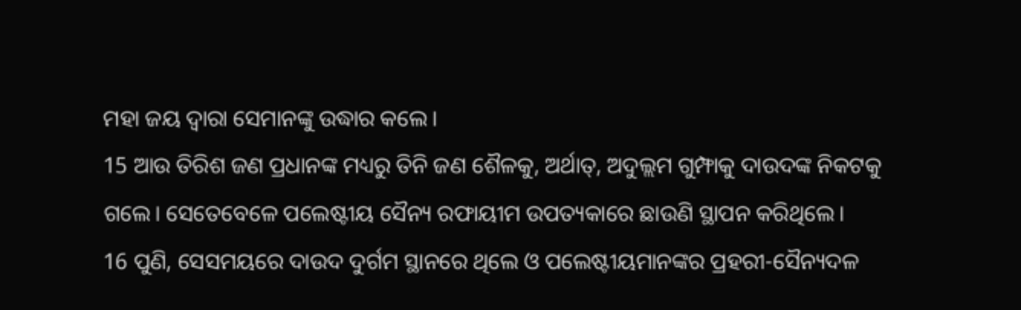ମହା ଜୟ ଦ୍ୱାରା ସେମାନଙ୍କୁ ଉଦ୍ଧାର କଲେ।
15 ଆଉ ତିରିଶ ଜଣ ପ୍ରଧାନଙ୍କ ମଧ୍ୟରୁ ତିନି ଜଣ ଶୈଳକୁ, ଅର୍ଥାତ୍, ଅଦୁଲ୍ଲମ ଗୁମ୍ଫାକୁ ଦାଉଦଙ୍କ ନିକଟକୁ ଗଲେ। ସେତେବେଳେ ପଲେଷ୍ଟୀୟ ସୈନ୍ୟ ରଫାୟୀମ ଉପତ୍ୟକାରେ ଛାଉଣି ସ୍ଥାପନ କରିଥିଲେ।
16 ପୁଣି, ସେସମୟରେ ଦାଉଦ ଦୁର୍ଗମ ସ୍ଥାନରେ ଥିଲେ ଓ ପଲେଷ୍ଟୀୟମାନଙ୍କର ପ୍ରହରୀ-ସୈନ୍ୟଦଳ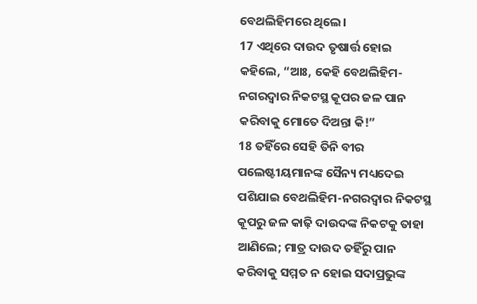ବେଥଲିହିମରେ ଥିଲେ।
17 ଏଥିରେ ଦାଉଦ ତୃଷାର୍ତ୍ତ ହୋଇ କହିଲେ, “ଆଃ, କେହି ବେଥଲିହିମ-ନଗରଦ୍ୱାର ନିକଟସ୍ଥ କୂପର ଜଳ ପାନ କରିବାକୁ ମୋତେ ଦିଅନ୍ତା କି!”
18 ତହିଁରେ ସେହି ତିନି ବୀର ପଲେଷ୍ଟୀୟମାନଙ୍କ ସୈନ୍ୟ ମଧ୍ୟଦେଇ ପଶିଯାଇ ବେଥଲିହିମ-ନଗରଦ୍ୱାର ନିକଟସ୍ଥ କୂପରୁ ଜଳ କାଢ଼ି ଦାଉଦଙ୍କ ନିକଟକୁ ତାହା ଆଣିଲେ; ମାତ୍ର ଦାଉଦ ତହିଁରୁ ପାନ କରିବାକୁ ସମ୍ମତ ନ ହୋଇ ସଦାପ୍ରଭୁଙ୍କ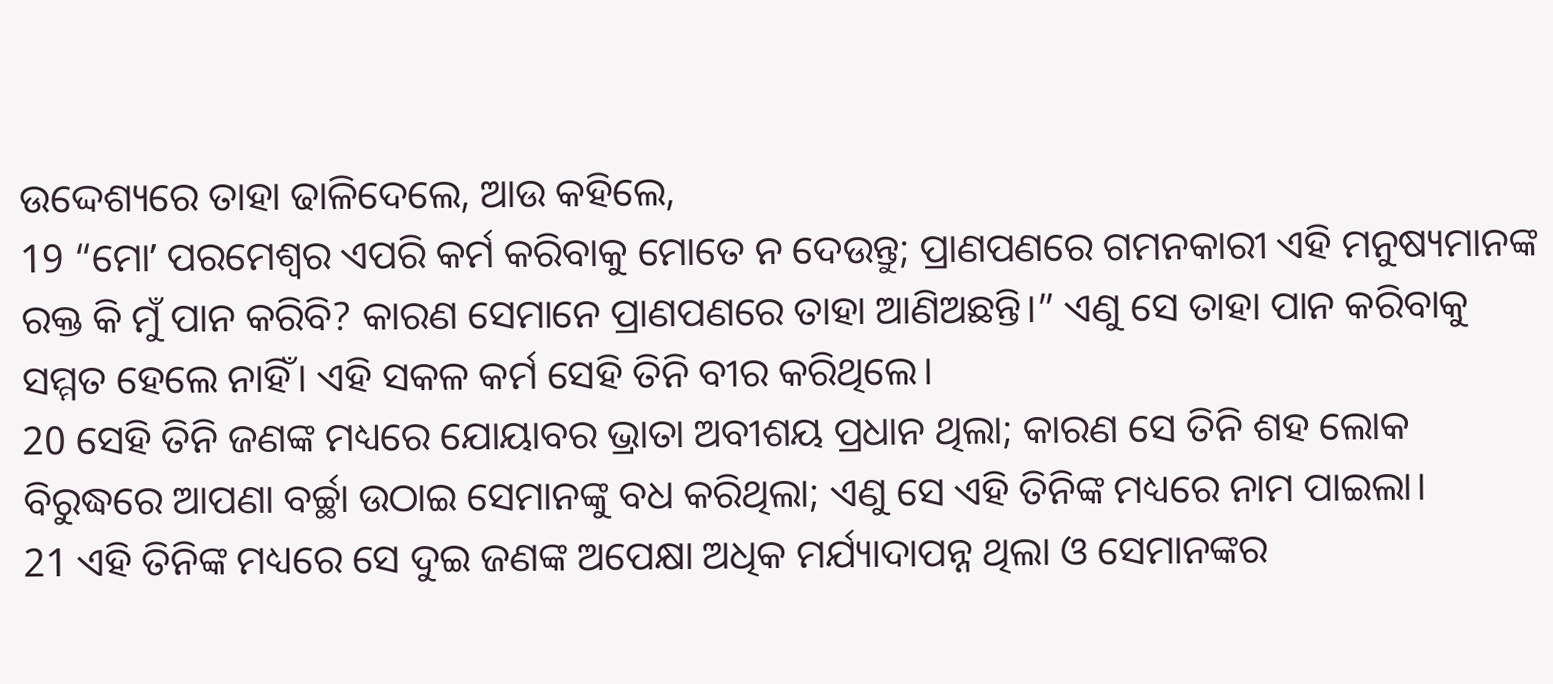ଉଦ୍ଦେଶ୍ୟରେ ତାହା ଢାଳିଦେଲେ, ଆଉ କହିଲେ,
19 “ମୋʼ ପରମେଶ୍ୱର ଏପରି କର୍ମ କରିବାକୁ ମୋତେ ନ ଦେଉନ୍ତୁ; ପ୍ରାଣପଣରେ ଗମନକାରୀ ଏହି ମନୁଷ୍ୟମାନଙ୍କ ରକ୍ତ କି ମୁଁ ପାନ କରିବି? କାରଣ ସେମାନେ ପ୍ରାଣପଣରେ ତାହା ଆଣିଅଛନ୍ତି।” ଏଣୁ ସେ ତାହା ପାନ କରିବାକୁ ସମ୍ମତ ହେଲେ ନାହିଁ। ଏହି ସକଳ କର୍ମ ସେହି ତିନି ବୀର କରିଥିଲେ।
20 ସେହି ତିନି ଜଣଙ୍କ ମଧ୍ୟରେ ଯୋୟାବର ଭ୍ରାତା ଅବୀଶୟ ପ୍ରଧାନ ଥିଲା; କାରଣ ସେ ତିନି ଶହ ଲୋକ ବିରୁଦ୍ଧରେ ଆପଣା ବର୍ଚ୍ଛା ଉଠାଇ ସେମାନଙ୍କୁ ବଧ କରିଥିଲା; ଏଣୁ ସେ ଏହି ତିନିଙ୍କ ମଧ୍ୟରେ ନାମ ପାଇଲା।
21 ଏହି ତିନିଙ୍କ ମଧ୍ୟରେ ସେ ଦୁଇ ଜଣଙ୍କ ଅପେକ୍ଷା ଅଧିକ ମର୍ଯ୍ୟାଦାପନ୍ନ ଥିଲା ଓ ସେମାନଙ୍କର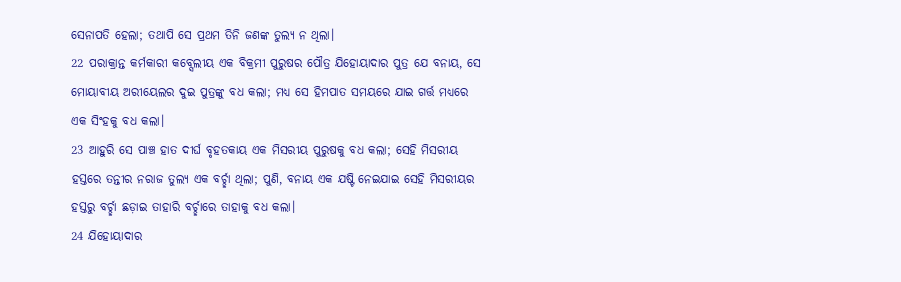ସେନାପତି ହେଲା; ତଥାପି ସେ ପ୍ରଥମ ତିନି ଜଣଙ୍କ ତୁଲ୍ୟ ନ ଥିଲା।
22 ପରାକ୍ରାନ୍ତ କର୍ମକାରୀ କବ୍ସେଲୀୟ ଏକ ବିକ୍ରମୀ ପୁରୁଷର ପୌତ୍ର ଯିହୋୟାଦାର ପୁତ୍ର ଯେ ବନାୟ, ସେ ମୋୟାବୀୟ ଅରୀୟେଲର ଦୁଇ ପୁତ୍ରଙ୍କୁ ବଧ କଲା; ମଧ୍ୟ ସେ ହିମପାତ ସମୟରେ ଯାଇ ଗର୍ତ୍ତ ମଧ୍ୟରେ ଏକ ସିଂହକୁ ବଧ କଲା।
23 ଆହୁରି ସେ ପାଞ୍ଚ ହାତ ଦୀର୍ଘ ବୃହତକାୟ ଏକ ମିସରୀୟ ପୁରୁଷକୁ ବଧ କଲା; ସେହି ମିସରୀୟ ହସ୍ତରେ ତନ୍ତୀର ନରାଜ ତୁଲ୍ୟ ଏକ ବର୍ଚ୍ଛା ଥିଲା; ପୁଣି, ବନାୟ ଏକ ଯଷ୍ଟି ନେଇଯାଇ ସେହି ମିସରୀୟର ହସ୍ତରୁ ବର୍ଚ୍ଛା ଛଡ଼ାଇ ତାହାରି ବର୍ଚ୍ଛାରେ ତାହାକୁ ବଧ କଲା।
24 ଯିହୋୟାଦାର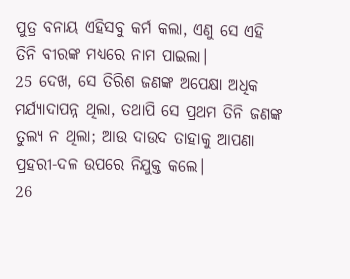ପୁତ୍ର ବନାୟ ଏହିସବୁ କର୍ମ କଲା, ଏଣୁ ସେ ଏହି ତିନି ବୀରଙ୍କ ମଧ୍ୟରେ ନାମ ପାଇଲା।
25 ଦେଖ, ସେ ତିରିଶ ଜଣଙ୍କ ଅପେକ୍ଷା ଅଧିକ ମର୍ଯ୍ୟାଦାପନ୍ନ ଥିଲା, ତଥାପି ସେ ପ୍ରଥମ ତିନି ଜଣଙ୍କ ତୁଲ୍ୟ ନ ଥିଲା; ଆଉ ଦାଉଦ ତାହାକୁ ଆପଣା ପ୍ରହରୀ-ଦଳ ଉପରେ ନିଯୁକ୍ତ କଲେ।
26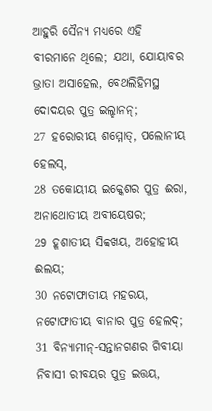ଆହୁରି ସୈନ୍ୟ ମଧ୍ୟରେ ଏହି ବୀରମାନେ ଥିଲେ; ଯଥା, ଯୋୟାବର ଭ୍ରାତା ଅସାହେଲ, ବେଥଲିହିମସ୍ଥ ଦୋଦୟର ପୁତ୍ର ଇଲ୍ହାନନ୍;
27 ହରୋରୀୟ ଶମ୍ମୋତ୍, ପଲୋନୀୟ ହେଲସ୍,
28 ତକୋୟୀୟ ଇକ୍କେଶର ପୁତ୍ର ଈରା, ଅନାଥୋତୀୟ ଅବୀୟେଷର;
29 ହୂଶାତୀୟ ସିବ୍ବଖୟ, ଅହୋହୀୟ ଈଲୟ;
30 ନଟୋଫାତୀୟ ମହରୟ, ନଟୋଫାତୀୟ ବାନାର ପୁତ୍ର ହେଲଦ୍;
31 ବିନ୍ୟାମୀନ୍-ସନ୍ତାନଗଣର ଗିବୀୟା ନିବାସୀ ରୀବୟର ପୁତ୍ର ଇତ୍ତୟ,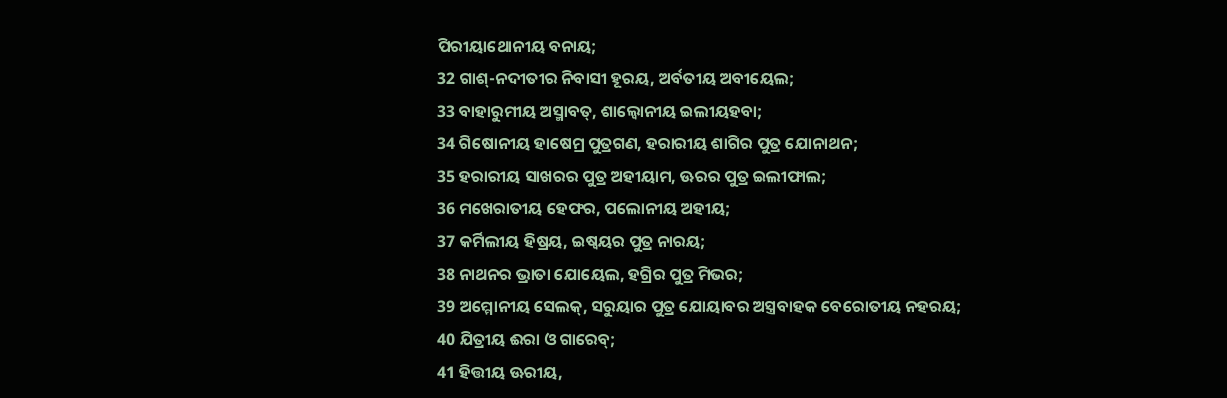ପିରୀୟାଥୋନୀୟ ବନାୟ;
32 ଗାଶ୍-ନଦୀତୀର ନିବାସୀ ହୂରୟ, ଅର୍ବତୀୟ ଅବୀୟେଲ;
33 ବାହାରୁମୀୟ ଅସ୍ମାବତ୍, ଶାଲ୍ବୋନୀୟ ଇଲୀୟହବା;
34 ଗିଷୋନୀୟ ହାଷେମ୍ର ପୁତ୍ରଗଣ, ହରାରୀୟ ଶାଗିର ପୁତ୍ର ଯୋନାଥନ;
35 ହରାରୀୟ ସାଖରର ପୁତ୍ର ଅହୀୟାମ, ଊରର ପୁତ୍ର ଇଲୀଫାଲ;
36 ମଖେରାତୀୟ ହେଫର, ପଲୋନୀୟ ଅହୀୟ;
37 କର୍ମିଲୀୟ ହିଷ୍ରୟ, ଇଷ୍ବୟର ପୁତ୍ର ନାରୟ;
38 ନାଥନର ଭ୍ରାତା ଯୋୟେଲ, ହଗ୍ରିର ପୁତ୍ର ମିଭର;
39 ଅମ୍ମୋନୀୟ ସେଲକ୍, ସରୁୟାର ପୁତ୍ର ଯୋୟାବର ଅସ୍ତ୍ରବାହକ ବେରୋତୀୟ ନହରୟ;
40 ଯିତ୍ରୀୟ ଈରା ଓ ଗାରେବ୍;
41 ହିତ୍ତୀୟ ଊରୀୟ,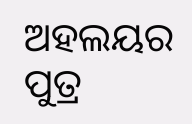ଅହଲୟର ପୁତ୍ର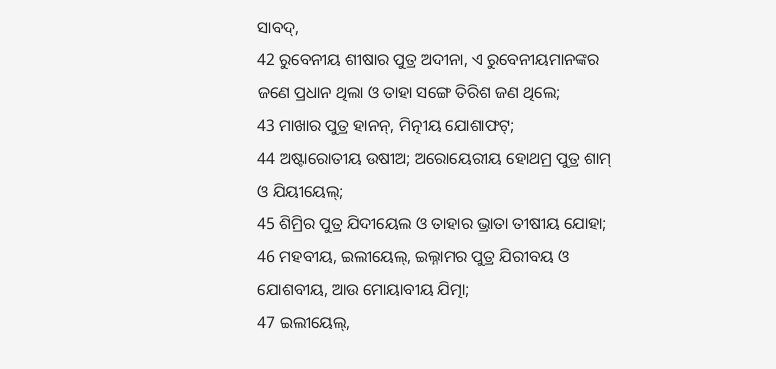ସାବଦ୍,
42 ରୁବେନୀୟ ଶୀଷାର ପୁତ୍ର ଅଦୀନା, ଏ ରୁବେନୀୟମାନଙ୍କର ଜଣେ ପ୍ରଧାନ ଥିଲା ଓ ତାହା ସଙ୍ଗେ ତିରିଶ ଜଣ ଥିଲେ;
43 ମାଖାର ପୁତ୍ର ହାନନ୍, ମିତ୍ନୀୟ ଯୋଶାଫଟ୍;
44 ଅଷ୍ଟାରୋତୀୟ ଉଷୀଅ; ଅରୋୟେରୀୟ ହୋଥମ୍ର ପୁତ୍ର ଶାମ୍ ଓ ଯିୟୀୟେଲ୍;
45 ଶିମ୍ରିର ପୁତ୍ର ଯିଦୀୟେଲ ଓ ତାହାର ଭ୍ରାତା ତୀଷୀୟ ଯୋହା;
46 ମହବୀୟ, ଇଲୀୟେଲ୍, ଇଲ୍ନାମର ପୁତ୍ର ଯିରୀବୟ ଓ ଯୋଶବୀୟ, ଆଉ ମୋୟାବୀୟ ଯିତ୍ମା;
47 ଇଲୀୟେଲ୍,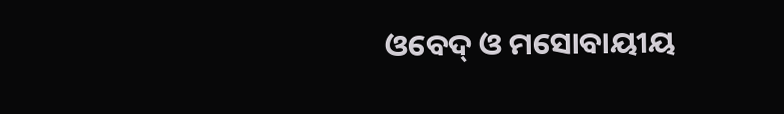ଓବେଦ୍ ଓ ମସୋବାୟୀୟ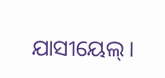ଯାସୀୟେଲ୍।